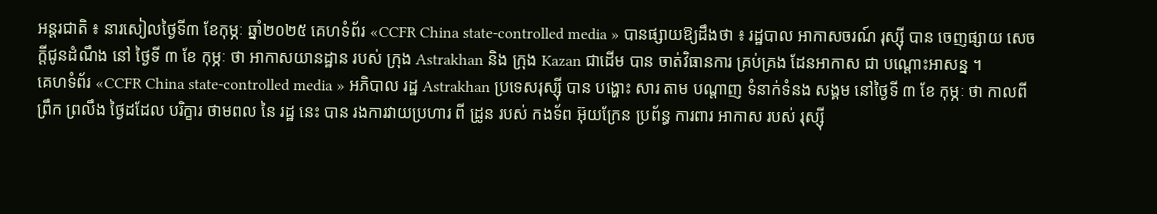អន្តរជាតិ ៖ នារសៀលថ្ងៃទី៣ ខែកុម្ភៈ ឆ្នាំ២០២៥ គេហទំព័រ «CCFR China state-controlled media » បានផ្សាយឱ្យដឹងថា ៖ រដ្ឋបាល អាកាសចរណ៍ រុស្ស៊ី បាន ចេញផ្សាយ សេចក្តីជូនដំណឹង នៅ ថ្ងៃទី ៣ ខែ កុម្ភៈ ថា អាកាសយានដ្ឋាន របស់ ក្រុង Astrakhan និង ក្រុង Kazan ជាដើម បាន ចាត់វិធានការ គ្រប់គ្រង ដែនអាកាស ជា បណ្តោះអាសន្ន ។
គេហទំព័រ «CCFR China state-controlled media » អភិបាល រដ្ឋ Astrakhan ប្រទេសរុស្ស៊ី បាន បង្ហោះ សារ តាម បណ្តាញ ទំនាក់ទំនង សង្គម នៅថ្ងៃទី ៣ ខែ កុម្ភៈ ថា កាលពីព្រឹក ព្រលឹង ថ្ងៃដដែល បរិក្ខារ ថាមពល នៃ រដ្ឋ នេះ បាន រងការវាយប្រហារ ពី ដ្រូន របស់ កងទ័ព អ៊ុយក្រែន ប្រព័ន្ធ ការពារ អាកាស របស់ រុស្ស៊ី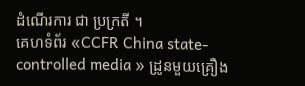ដំណើរការ ជា ប្រក្រតី ។
គេហទំព័រ «CCFR China state-controlled media » ដ្រូនមួយគ្រឿង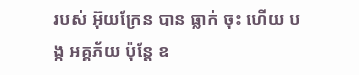របស់ អ៊ុយក្រែន បាន ធ្លាក់ ចុះ ហើយ បង្ក អគ្គភ័យ ប៉ុន្តែ ឧ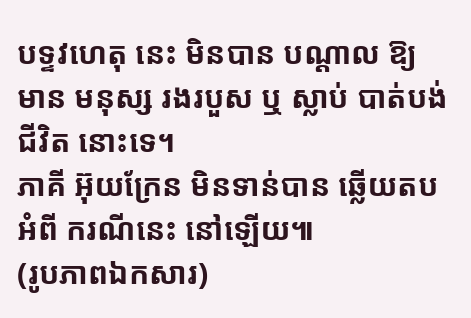បទ្ទវហេតុ នេះ មិនបាន បណ្តាល ឱ្យ មាន មនុស្ស រងរបួស ឬ ស្លាប់ បាត់បង់ជីវិត នោះទេ។
ភាគី អ៊ុយក្រែន មិនទាន់បាន ឆ្លើយតប អំពី ករណីនេះ នៅឡើយ៕
(រូបភាពឯកសារ)